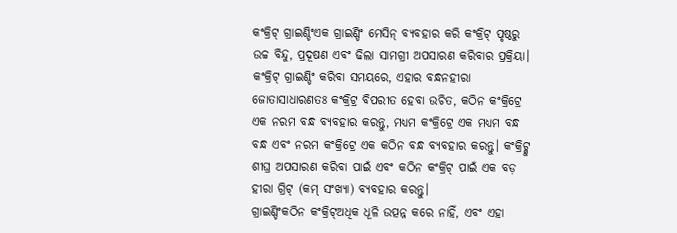କଂକ୍ରିଟ୍ ଗ୍ରାଇଣ୍ଡିଂଏକ ଗ୍ରାଇଣ୍ଡିଂ ମେସିନ୍ ବ୍ୟବହାର କରି କଂକ୍ରିଟ୍ ପୃଷ୍ଠରୁ ଉଚ୍ଚ ବିନ୍ଦୁ, ପ୍ରଦୂଷଣ ଏବଂ ଢିଲା ସାମଗ୍ରୀ ଅପସାରଣ କରିବାର ପ୍ରକ୍ରିୟା। କଂକ୍ରିଟ୍ ଗ୍ରାଇଣ୍ଡିଂ କରିବା ସମୟରେ, ଏହାର ବନ୍ଧନହୀରା ଜୋତାସାଧାରଣତଃ କଂକ୍ରିଟ୍ର ବିପରୀତ ହେବା ଉଚିତ, କଠିନ କଂକ୍ରିଟ୍ରେ ଏକ ନରମ ବନ୍ଧ ବ୍ୟବହାର କରନ୍ତୁ, ମଧ୍ୟମ କଂକ୍ରିଟ୍ରେ ଏକ ମଧ୍ୟମ ବନ୍ଧ ବନ୍ଧ ଏବଂ ନରମ କଂକ୍ରିଟ୍ରେ ଏକ କଠିନ ବନ୍ଧ ବ୍ୟବହାର କରନ୍ତୁ। କଂକ୍ରିଟ୍କୁ ଶୀଘ୍ର ଅପସାରଣ କରିବା ପାଇଁ ଏବଂ କଠିନ କଂକ୍ରିଟ୍ ପାଇଁ ଏକ ବଡ଼ ହୀରା ଗ୍ରିଟ୍ (କମ୍ ସଂଖ୍ୟା) ବ୍ୟବହାର କରନ୍ତୁ।
ଗ୍ରାଇଣ୍ଡିଂକଠିନ କଂକ୍ରିଟ୍ଅଧିକ ଧୂଳି ଉତ୍ପନ୍ନ କରେ ନାହିଁ, ଏବଂ ଏହା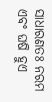ସାଧାରଣତଃ ନରମ ଏବଂ ଘଷି ହୁଏ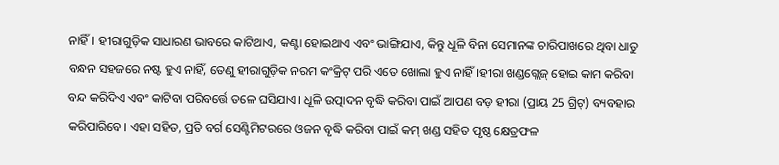ନାହିଁ। ହୀରାଗୁଡ଼ିକ ସାଧାରଣ ଭାବରେ କାଟିଥାଏ, କଣ୍ଟା ହୋଇଥାଏ ଏବଂ ଭାଙ୍ଗିଯାଏ, କିନ୍ତୁ ଧୂଳି ବିନା ସେମାନଙ୍କ ଚାରିପାଖରେ ଥିବା ଧାତୁ ବନ୍ଧନ ସହଜରେ ନଷ୍ଟ ହୁଏ ନାହିଁ, ତେଣୁ ହୀରାଗୁଡ଼ିକ ନରମ କଂକ୍ରିଟ୍ ପରି ଏତେ ଖୋଲା ହୁଏ ନାହିଁ।ହୀରା ଖଣ୍ଡଗ୍ଲେଜ୍ ହୋଇ କାମ କରିବା ବନ୍ଦ କରିଦିଏ ଏବଂ କାଟିବା ପରିବର୍ତ୍ତେ ତଳେ ଘସିଯାଏ। ଧୂଳି ଉତ୍ପାଦନ ବୃଦ୍ଧି କରିବା ପାଇଁ ଆପଣ ବଡ଼ ହୀରା (ପ୍ରାୟ 25 ଗ୍ରିଟ୍) ବ୍ୟବହାର କରିପାରିବେ। ଏହା ସହିତ, ପ୍ରତି ବର୍ଗ ସେଣ୍ଟିମିଟରରେ ଓଜନ ବୃଦ୍ଧି କରିବା ପାଇଁ କମ୍ ଖଣ୍ଡ ସହିତ ପୃଷ୍ଠ କ୍ଷେତ୍ରଫଳ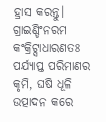ହ୍ରାସ କରନ୍ତୁ।
ଗ୍ରାଇଣ୍ଡିଂନରମ କଂକ୍ରିଟ୍ସାଧାରଣତଃ ପର୍ଯ୍ୟାପ୍ତ ପରିମାଣର କୃମି, ଘଷି ଧୂଳି ଉତ୍ପାଦନ କରେ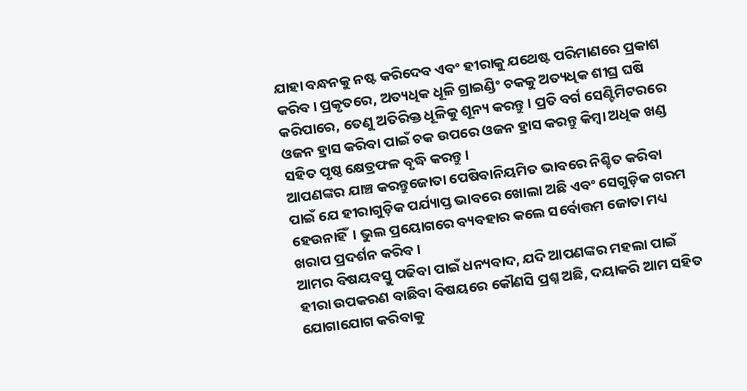ଯାହା ବନ୍ଧନକୁ ନଷ୍ଟ କରିଦେବ ଏବଂ ହୀରାକୁ ଯଥେଷ୍ଟ ପରିମାଣରେ ପ୍ରକାଶ କରିବ। ପ୍ରକୃତରେ, ଅତ୍ୟଧିକ ଧୂଳି ଗ୍ରାଇଣ୍ଡିଂ ଚକକୁ ଅତ୍ୟଧିକ ଶୀଘ୍ର ଘଷି କରିପାରେ, ତେଣୁ ଅତିରିକ୍ତ ଧୂଳିକୁ ଶୂନ୍ୟ କରନ୍ତୁ। ପ୍ରତି ବର୍ଗ ସେଣ୍ଟିମିଟରରେ ଓଜନ ହ୍ରାସ କରିବା ପାଇଁ ଚକ ଉପରେ ଓଜନ ହ୍ରାସ କରନ୍ତୁ କିମ୍ବା ଅଧିକ ଖଣ୍ଡ ସହିତ ପୃଷ୍ଠ କ୍ଷେତ୍ରଫଳ ବୃଦ୍ଧି କରନ୍ତୁ।
ଆପଣଙ୍କର ଯାଞ୍ଚ କରନ୍ତୁଜୋତା ପେଷିବାନିୟମିତ ଭାବରେ ନିଶ୍ଚିତ କରିବା ପାଇଁ ଯେ ହୀରାଗୁଡ଼ିକ ପର୍ଯ୍ୟାପ୍ତ ଭାବରେ ଖୋଲା ଅଛି ଏବଂ ସେଗୁଡ଼ିକ ଗରମ ହେଉନାହିଁ। ଭୁଲ ପ୍ରୟୋଗରେ ବ୍ୟବହାର କଲେ ସର୍ବୋତ୍ତମ ଜୋତା ମଧ୍ୟ ଖରାପ ପ୍ରଦର୍ଶନ କରିବ।
ଆମର ବିଷୟବସ୍ତୁ ପଢିବା ପାଇଁ ଧନ୍ୟବାଦ, ଯଦି ଆପଣଙ୍କର ମହଲା ପାଇଁ ହୀରା ଉପକରଣ ବାଛିବା ବିଷୟରେ କୌଣସି ପ୍ରଶ୍ନ ଅଛି, ଦୟାକରି ଆମ ସହିତ ଯୋଗାଯୋଗ କରିବାକୁ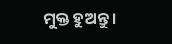ମୁକ୍ତ ହୁଅନ୍ତୁ।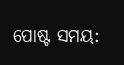ପୋଷ୍ଟ ସମୟ: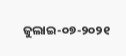ଜୁଲାଇ-୦୭-୨୦୨୧